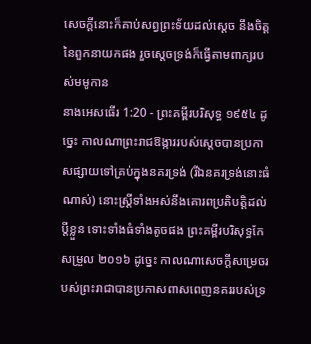សេចក្ដីនោះក៏គាប់សព្វព្រះទ័យដល់ស្តេច នឹងចិត្តនៃពួកនាយកផង រួចស្ដេចទ្រង់ក៏ធ្វើតាមពាក្យរបស់មមូកាន
នាងអេសធើរ 1:20 - ព្រះគម្ពីរបរិសុទ្ធ ១៩៥៤ ដូច្នេះ កាលណាព្រះរាជឱង្ការរបស់ស្តេចបានប្រកាសផ្សាយទៅគ្រប់ក្នុងនគរទ្រង់ (រីឯនគរទ្រង់នោះធំណាស់) នោះស្ត្រីទាំងអស់នឹងគោរពប្រតិបត្តិដល់ប្ដីខ្លួន ទោះទាំងធំទាំងតូចផង ព្រះគម្ពីរបរិសុទ្ធកែសម្រួល ២០១៦ ដូច្នេះ កាលណាសេចក្ដីសម្រេចរបស់ព្រះរាជាបានប្រកាសពាសពេញនគររបស់ទ្រ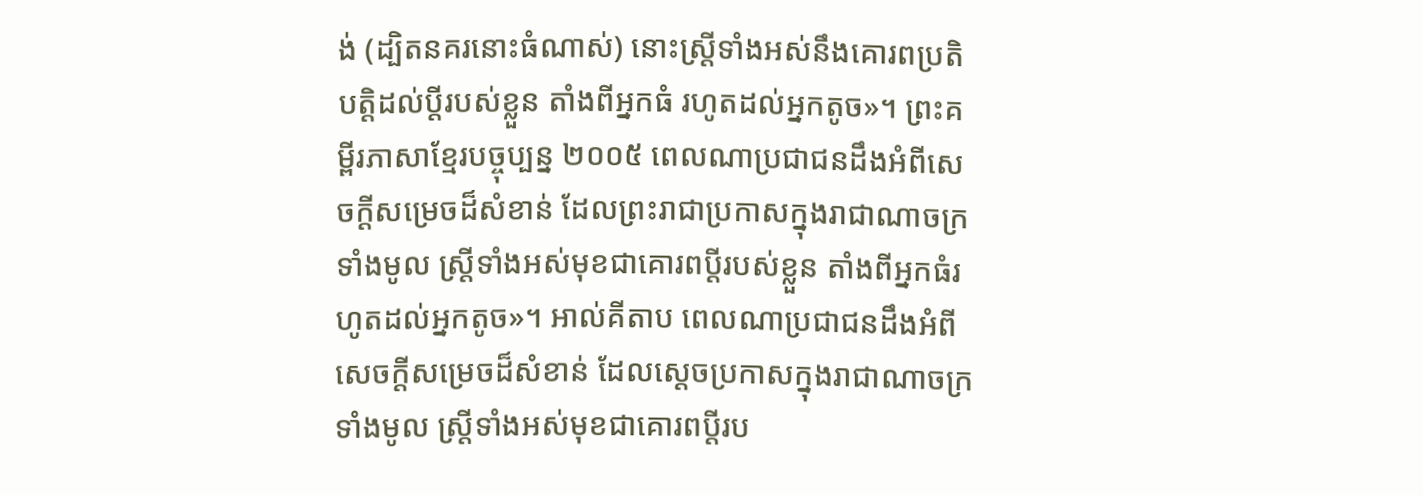ង់ (ដ្បិតនគរនោះធំណាស់) នោះស្ត្រីទាំងអស់នឹងគោរពប្រតិបត្តិដល់ប្តីរបស់ខ្លួន តាំងពីអ្នកធំ រហូតដល់អ្នកតូច»។ ព្រះគម្ពីរភាសាខ្មែរបច្ចុប្បន្ន ២០០៥ ពេលណាប្រជាជនដឹងអំពីសេចក្ដីសម្រេចដ៏សំខាន់ ដែលព្រះរាជាប្រកាសក្នុងរាជាណាចក្រទាំងមូល ស្ត្រីទាំងអស់មុខជាគោរពប្ដីរបស់ខ្លួន តាំងពីអ្នកធំរហូតដល់អ្នកតូច»។ អាល់គីតាប ពេលណាប្រជាជនដឹងអំពីសេចក្ដីសម្រេចដ៏សំខាន់ ដែលស្តេចប្រកាសក្នុងរាជាណាចក្រទាំងមូល ស្ត្រីទាំងអស់មុខជាគោរពប្ដីរប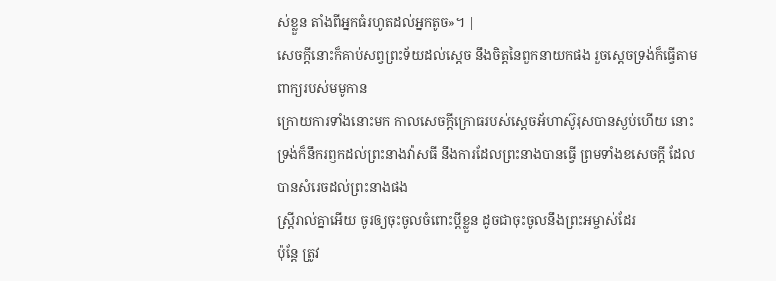ស់ខ្លួន តាំងពីអ្នកធំរហូតដល់អ្នកតូច»។ |
សេចក្ដីនោះក៏គាប់សព្វព្រះទ័យដល់ស្តេច នឹងចិត្តនៃពួកនាយកផង រួចស្ដេចទ្រង់ក៏ធ្វើតាមពាក្យរបស់មមូកាន
ក្រោយការទាំងនោះមក កាលសេចក្ដីក្រោធរបស់ស្តេចអ័ហាស៊ូរុសបានស្ងប់ហើយ នោះទ្រង់ក៏នឹករឭកដល់ព្រះនាងវ៉ាសធី នឹងការដែលព្រះនាងបានធ្វើ ព្រមទាំងខសេចក្ដី ដែលបានសំរេចដល់ព្រះនាងផង
ស្ត្រីរាល់គ្នាអើយ ចូរឲ្យចុះចូលចំពោះប្ដីខ្លួន ដូចជាចុះចូលនឹងព្រះអម្ចាស់ដែរ
ប៉ុន្តែ ត្រូវ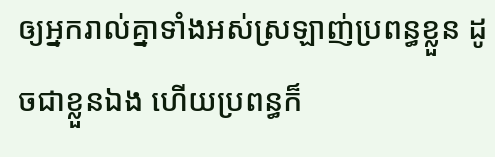ឲ្យអ្នករាល់គ្នាទាំងអស់ស្រឡាញ់ប្រពន្ធខ្លួន ដូចជាខ្លួនឯង ហើយប្រពន្ធក៏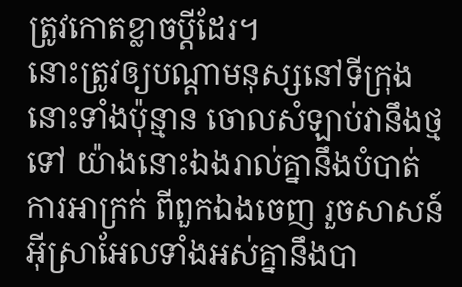ត្រូវកោតខ្លាចប្ដីដែរ។
នោះត្រូវឲ្យបណ្តាមនុស្សនៅទីក្រុងនោះទាំងប៉ុន្មាន ចោលសំឡាប់វានឹងថ្មទៅ យ៉ាងនោះឯងរាល់គ្នានឹងបំបាត់ការអាក្រក់ ពីពួកឯងចេញ រួចសាសន៍អ៊ីស្រាអែលទាំងអស់គ្នានឹងបា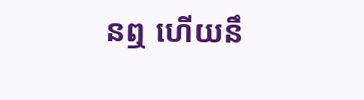នឮ ហើយនឹ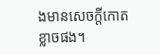ងមានសេចក្ដីកោតខ្លាចផង។